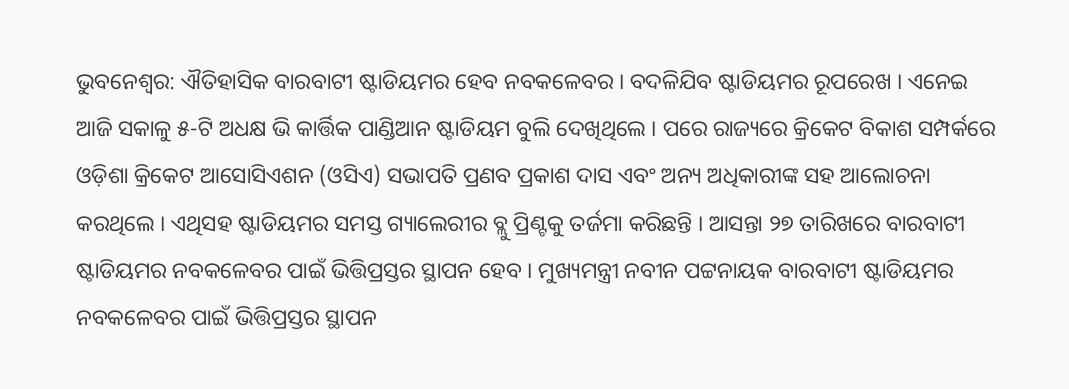ଭୁବନେଶ୍ୱର: ଐତିହାସିକ ବାରବାଟୀ ଷ୍ଟାଡିୟମର ହେବ ନବକଳେବର । ବଦଳିଯିବ ଷ୍ଟାଡିୟମର ରୂପରେଖ । ଏନେଇ ଆଜି ସକାଳୁ ୫-ଟି ଅଧକ୍ଷ ଭି କାର୍ତ୍ତିକ ପାଣ୍ଡିଆନ ଷ୍ଟାଡିୟମ ବୁଲି ଦେଖିଥିଲେ । ପରେ ରାଜ୍ୟରେ କ୍ରିକେଟ ବିକାଶ ସମ୍ପର୍କରେ ଓଡ଼ିଶା କ୍ରିକେଟ ଆସୋସିଏଶନ (ଓସିଏ) ସଭାପତି ପ୍ରଣବ ପ୍ରକାଶ ଦାସ ଏବଂ ଅନ୍ୟ ଅଧିକାରୀଙ୍କ ସହ ଆଲୋଚନା କରଥିଲେ । ଏଥିସହ ଷ୍ଟାଡିୟମର ସମସ୍ତ ଗ୍ୟାଲେରୀର ବ୍ଲୁ ପ୍ରିଣ୍ଟକୁ ତର୍ଜମା କରିଛନ୍ତି । ଆସନ୍ତା ୨୭ ତାରିଖରେ ବାରବାଟୀ ଷ୍ଟାଡିୟମର ନବକଳେବର ପାଇଁ ଭିତ୍ତିପ୍ରସ୍ତର ସ୍ଥାପନ ହେବ । ମୁଖ୍ୟମନ୍ତ୍ରୀ ନବୀନ ପଟ୍ଟନାୟକ ବାରବାଟୀ ଷ୍ଟାଡିୟମର ନବକଳେବର ପାଇଁ ଭିତ୍ତିପ୍ରସ୍ତର ସ୍ଥାପନ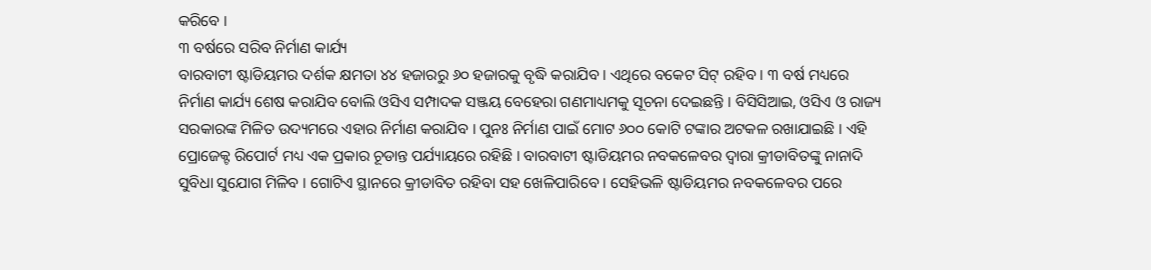କରିବେ ।
୩ ବର୍ଷରେ ସରିବ ନିର୍ମାଣ କାର୍ଯ୍ୟ
ବାରବାଟୀ ଷ୍ଟାଡିୟମର ଦର୍ଶକ କ୍ଷମତା ୪୪ ହଜାରରୁ ୬୦ ହଜାରକୁ ବୃଦ୍ଧି କରାଯିବ । ଏଥିରେ ବକେଟ ସିଟ୍ ରହିବ । ୩ ବର୍ଷ ମଧ୍ୟରେ ନିର୍ମାଣ କାର୍ଯ୍ୟ ଶେଷ କରାଯିବ ବୋଲି ଓସିଏ ସମ୍ପାଦକ ସଞ୍ଜୟ ବେହେରା ଗଣମାଧ୍ୟମକୁ ସୂଚନା ଦେଇଛନ୍ତି । ବିସିସିଆଇ, ଓସିଏ ଓ ରାଜ୍ୟ ସରକାରଙ୍କ ମିଳିତ ଉଦ୍ୟମରେ ଏହାର ନିର୍ମାଣ କରାଯିବ । ପୁନଃ ନିର୍ମାଣ ପାଇଁ ମୋଟ ୬୦୦ କୋଟି ଟଙ୍କାର ଅଟକଳ ରଖାଯାଇଛି । ଏହି ପ୍ରୋଜେକ୍ଟ ରିପୋର୍ଟ ମଧ୍ୟ ଏକ ପ୍ରକାର ଚୂଡାନ୍ତ ପର୍ଯ୍ୟାୟରେ ରହିଛି । ବାରବାଟୀ ଷ୍ଟାଡିୟମର ନବକଳେବର ଦ୍ୱାରା କ୍ରୀଡାବିତଙ୍କୁ ନାନାଦି ସୁବିଧା ସୁଯୋଗ ମିଳିବ । ଗୋଟିଏ ସ୍ଥାନରେ କ୍ରୀଡାବିତ ରହିବା ସହ ଖେଳିପାରିବେ । ସେହିଭଳି ଷ୍ଟାଡିୟମର ନବକଳେବର ପରେ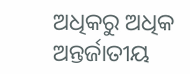ଅଧିକରୁ ଅଧିକ ଅନ୍ତର୍ଜାତୀୟ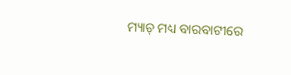ମ୍ୟାଚ୍ ମଧ୍ୟ ବାରବାଟୀରେ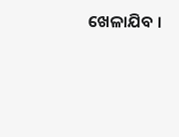ଖେଳାଯିବ ।